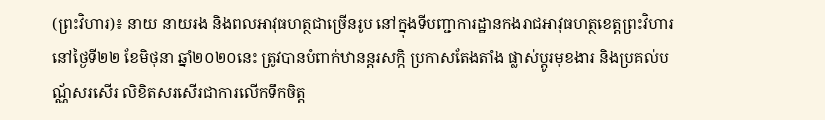(ព្រះវិហារ)៖ នាយ នាយរង និងពលអាវុធហត្ថជាច្រើនរូប នៅក្នុងទីបញ្ជាការដ្ឋានកងរាជអាវុធហត្ថខេត្តព្រះវិហារ នៅថ្ងៃទី២២ ខែមិថុនា ឆ្នាំ២០២០នេះ ត្រូវបានបំពាក់ឋានន្តរសក្កិ ប្រកាសតែងតាំង ផ្លាស់ប្តូរមុខងារ និងប្រគល់បណ្ណ័សរសើរ លិខិតសរសើរជាការលើកទឹកចិត្ត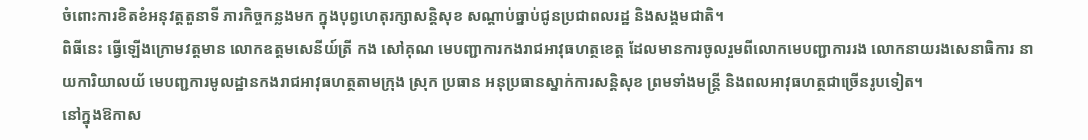ចំពោះការខិតខំអនុវត្តតួនាទី ភារកិច្ចកន្លងមក ក្នុងបុព្វហេតុរក្សាសន្តិសុខ សណ្តាប់ធ្នាប់ជូនប្រជាពលរដ្ឋ និងសង្គមជាតិ។
ពិធីនេះ ធ្វើឡើងក្រោមវត្តមាន លោកឧត្តមសេនីយ៍ត្រី កង សៅគុណ មេបញ្ជាការកងរាជអាវុធហត្ថខេត្ត ដែលមានការចូលរួមពីលោកមេបញ្ជាការរង លោកនាយរងសេនាធិការ នាយការិយាលយ័ មេបញ្ជការមូលដ្ឋានកងរាជអាវុធហត្ថតាមក្រុង ស្រុក ប្រធាន អនុប្រធានស្នាក់ការសន្តិសុខ ព្រមទាំងមន្ត្រី និងពលអាវុធហត្ថជាច្រើនរូបទៀត។
នៅក្នុងឱកាស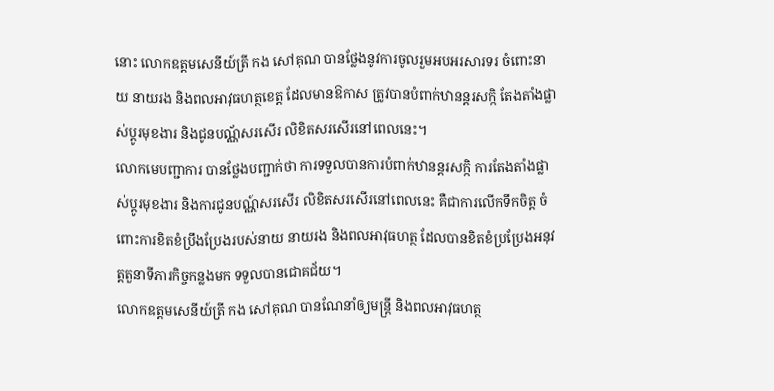នោះ លោកឧត្តមសេនីយ៍ត្រី កង សៅគុណ បានថ្លែងនូវការចូលរួមអបអរសារទរ ចំពោះនាយ នាយរង និងពលអាវុធហត្ថខេត្ត ដែលមានឱកាស ត្រូវបានបំពាក់ឋានន្តរសក្កិ តែងតាំងផ្លាស់ប្តូរមុខងារ និងជូនបណ្ណ័សរសើរ លិខិតសរសើរនៅពេលនេះ។
លោកមេបញ្ជាការ បានថ្លែងបញ្ជាក់ថា ការទទួលបានការបំពាក់ឋានន្តរសក្កិ ការតែងតាំងផ្លាស់ប្តូរមុខងារ និងការជូនបណ្ណ៍សរសើរ លិខិតសរសើរនៅពេលនេះ គឺជាការលើកទឹកចិត្ត ចំពោះការខិតខំប្រឹងប្រែងរបស់នាយ នាយរង និងពលអាវុធហត្ថ ដែលបានខិតខំប្រប្រែងអនុវត្តតួនាទីភារកិច្ចកន្លងមក ទទួលបានជោគជ័យ។
លោកឧត្តមសេនីយ៍ត្រី កង សៅគុណ បានណែនាំឲ្យមន្ត្រី និងពលអាវុធហត្ថ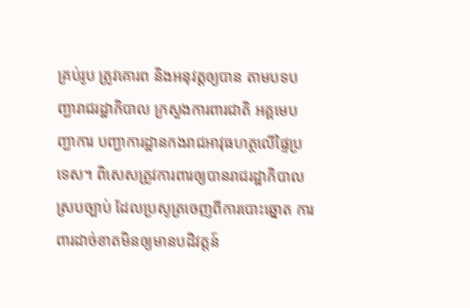គ្រប់រូប ត្រូវគោរព និងអនុវត្តឲ្យបាន តាមបទបញ្ជារាជរដ្ឋាភិបាល ក្រសួងការពារជាតិ អគ្គមេបញ្ជាការ បញ្ជាការដ្ឋានកងរាជអាវុធហត្ថលើផ្ទៃប្រទេស។ ពិសេសត្រូវការពារឲ្យបានរាជរដ្ឋាភិបាលស្របច្បាប់ ដែលប្រសូត្រចេញពីការបោះឆ្នោត ការពារដាច់ខាតមិនឲ្យមានបដិវត្តន៍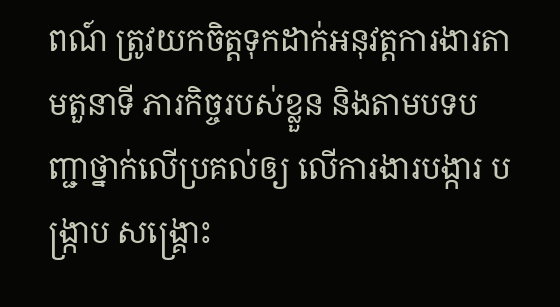ពណ៍ ត្រូវយកចិត្តទុកដាក់អនុវត្តការងារតាមតួនាទី ភារកិច្ចរបស់ខ្លួន និងតាមបទបញ្ជាថ្នាក់លើប្រគល់ឲ្យ លើការងារបង្ការ បង្ក្រាប សង្រ្គោះ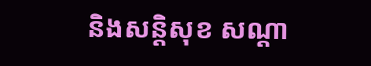និងសន្តិសុខ សណ្តា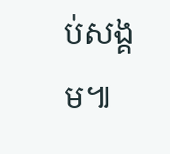ប់សង្គម៕